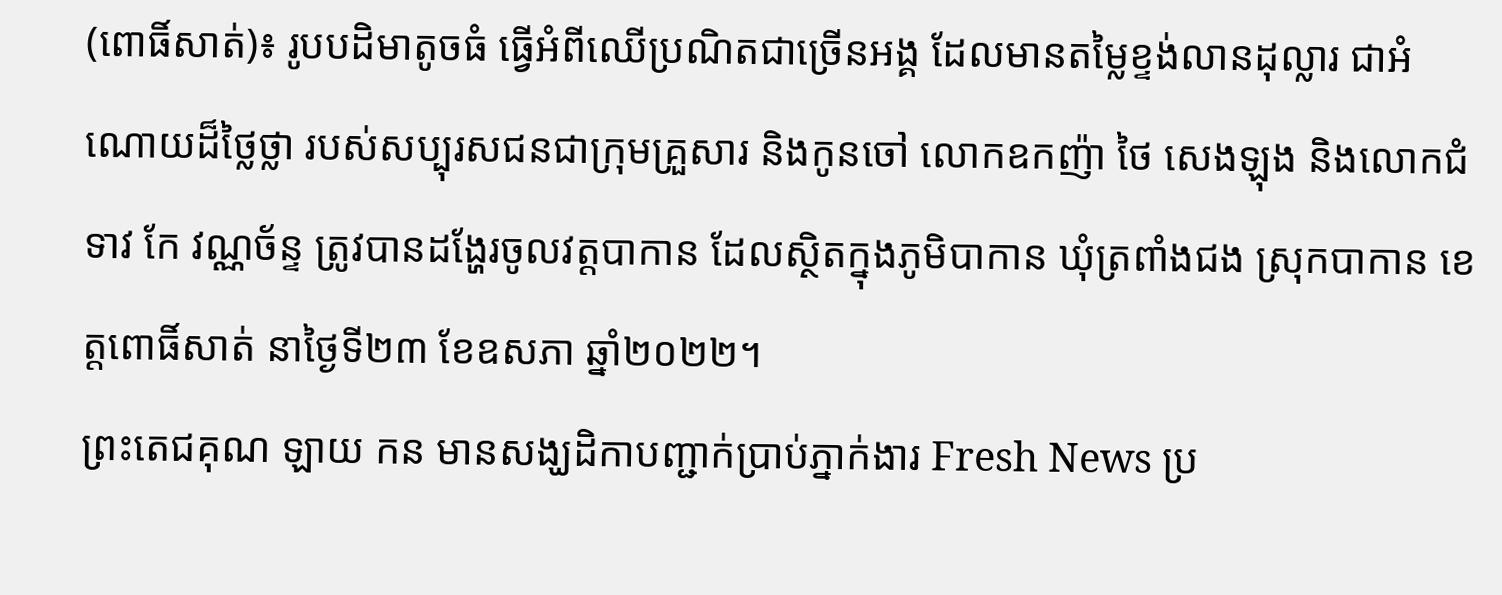(ពោធិ៍សាត់)៖ រូបបដិមាតូចធំ ធ្វើអំពីឈើប្រណិតជាច្រើនអង្គ ដែលមានតម្លៃខ្ទង់លានដុល្លារ ជាអំណោយដ៏ថ្លៃថ្លា របស់សប្បុរសជនជាក្រុមគ្រួសារ និងកូនចៅ លោកឧកញ៉ា ថៃ សេងឡុង និងលោកជំទាវ កែ វណ្ណច័ន្ទ ត្រូវបានដង្ហែរចូលវត្តបាកាន ដែលស្ថិតក្នុងភូមិបាកាន ឃុំត្រពាំងជង ស្រុកបាកាន ខេត្តពោធិ៍សាត់ នាថ្ងៃទី២៣ ខែឧសភា ឆ្នាំ២០២២។
ព្រះតេជគុណ ឡាយ កន មានសង្ឃដិកាបញ្ជាក់ប្រាប់ភ្នាក់ងារ Fresh News ប្រ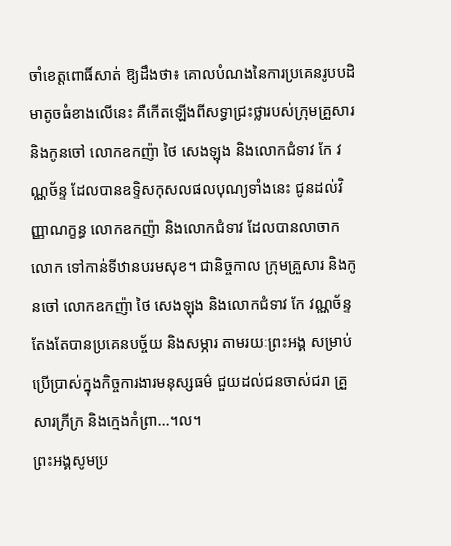ចាំខេត្តពោធិ៍សាត់ ឱ្យដឹងថា៖ គោលបំណងនៃការប្រគេនរូបបដិមាតូចធំខាងលើនេះ គឺកើតឡើងពីសទ្ធាជ្រះថ្លារបស់ក្រុមគ្រួសារ និងកូនចៅ លោកឧកញ៉ា ថៃ សេងឡុង និងលោកជំទាវ កែ វណ្ណច័ន្ទ ដែលបានឧទ្ទិសកុសលផលបុណ្យទាំងនេះ ជូនដល់វិញ្ញាណក្ខន្ធ លោកឧកញ៉ា និងលោកជំទាវ ដែលបានលាចាកលោក ទៅកាន់ទីឋានបរមសុខ។ ជានិច្ចកាល ក្រុមគ្រួសារ និងកូនចៅ លោកឧកញ៉ា ថៃ សេងឡុង និងលោកជំទាវ កែ វណ្ណច័ន្ទ តែងតែបានប្រគេនបច្ច័យ និងសម្ភារ តាមរយៈព្រះអង្គ សម្រាប់ប្រើប្រាស់ក្នុងកិច្ចការងារមនុស្សធម៌ ជួយដល់ជនចាស់ជរា គ្រួសារក្រីក្រ និងក្មេងកំព្រា...។ល។
ព្រះអង្គសូមប្រ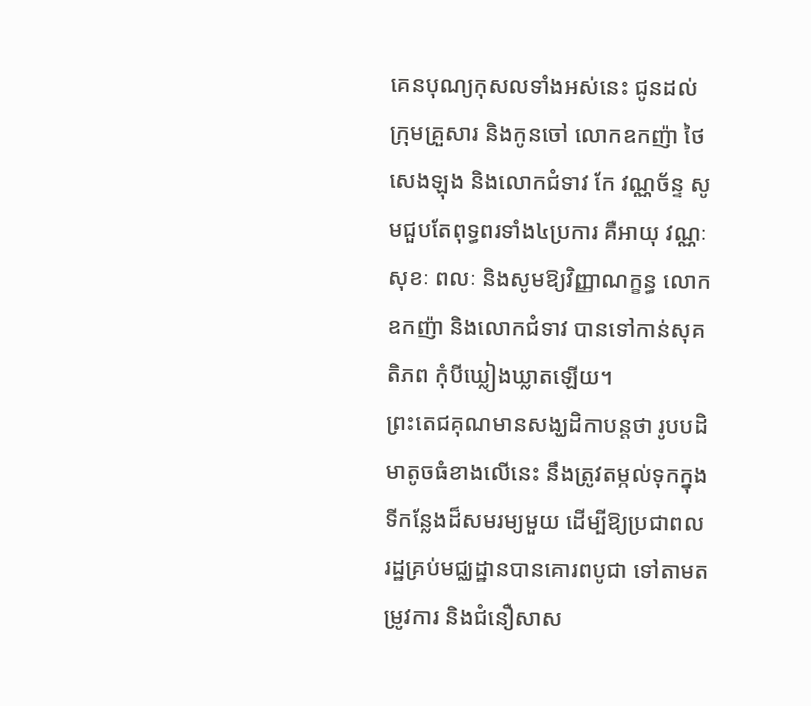គេនបុណ្យកុសលទាំងអស់នេះ ជូនដល់ក្រុមគ្រួសារ និងកូនចៅ លោកឧកញ៉ា ថៃ សេងឡុង និងលោកជំទាវ កែ វណ្ណច័ន្ទ សូមជួបតែពុទ្ធពរទាំង៤ប្រការ គឺអាយុ វណ្ណៈ សុខៈ ពលៈ និងសូមឱ្យវិញ្ញាណក្ខន្ធ លោកឧកញ៉ា និងលោកជំទាវ បានទៅកាន់សុគតិភព កុំបីឃ្លៀងឃ្លាតឡើយ។
ព្រះតេជគុណមានសង្ឃដិកាបន្តថា រូបបដិមាតូចធំខាងលើនេះ នឹងត្រូវតម្កល់ទុកក្នុងទីកន្លែងដ៏សមរម្យមួយ ដើម្បីឱ្យប្រជាពលរដ្ឋគ្រប់មជ្ឈដ្ឋានបានគោរពបូជា ទៅតាមតម្រូវការ និងជំនឿសាស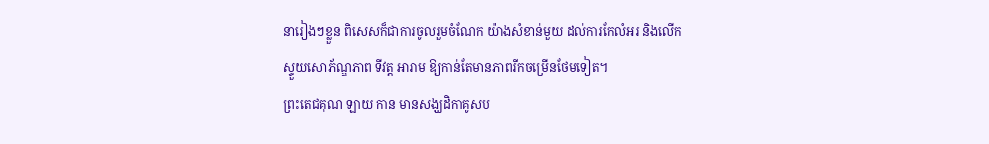នារៀងៗខ្លួន ពិសេសក៏ជាការចូលរួមចំណែក យ៉ាងសំខាន់មួយ ដល់ការកែលំអរ និងលើកស្ទួយសោភ័ណ្ឌភាព ទីវត្ត អារាម ឱ្យកាន់តែមានភាពរីកចម្រើនថែមទៀត។
ព្រះតេជគុណ ឡាយ កាន មានសង្ឃដិកាគូសប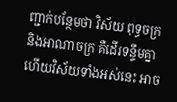ញ្ជាក់បន្ថែមថា វិស័យ ពុទ្ធចក្រ និងអាណាចក្រ គឺដើរទន្ទឹមគ្នា ហើយវិស័យទាំងអស់នេះ អាច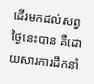ដើរមកដល់សព្វថ្ងៃនេះបាន គឺដោយសារការដឹកនាំ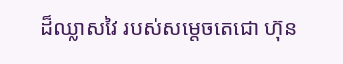ដ៏ឈ្លាសវៃ របស់សម្តេចតេជោ ហ៊ុន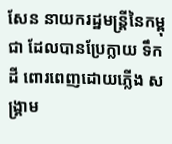សែន នាយករដ្ឋមន្ត្រីនៃកម្ពុជា ដែលបានប្រែក្លាយ ទឹក ដី ពោរពេញដោយភ្លើង សង្រ្គាម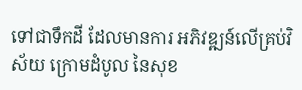ទៅជាទឹកដី ដែលមានការ អភិវឌ្ឍន៍លើគ្រប់វិស័យ ក្រោមដំបូល នៃសុខ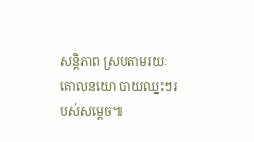សន្តិភាព ស្របតាមរយៈ គោលនយោ បាយឈ្នះៗរបស់សម្ដេច៕